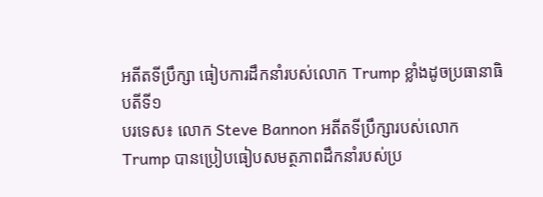អតីតទីប្រឹក្សា ធៀបការដឹកនាំរបស់លោក Trump ខ្លាំងដូចប្រធានាធិបតីទី១
បរទេស៖ លោក Steve Bannon អតីតទីប្រឹក្សារបស់លោក Trump បានប្រៀបធៀបសមត្ថភាពដឹកនាំរបស់ប្រ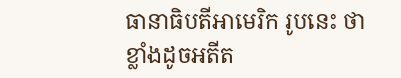ធានាធិបតីអាមេរិក រូបនេះ ថា ខ្លាំងដូចអតីត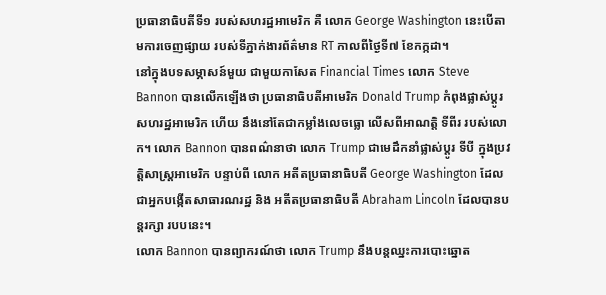ប្រធានាធិបតីទី១ របស់សហរដ្ឋអាមេរិក គឺ លោក George Washington នេះបើតាមការចេញផ្សាយ របស់ទីភ្នាក់ងារព័ត៌មាន RT កាលពីថ្ងៃទី៧ ខែកក្កដា។
នៅក្នុងបទសម្ភាសន៍មួយ ជាមួយកាសែត Financial Times លោក Steve Bannon បានលើកឡើងថា ប្រធានាធិបតីអាមេរិក Donald Trump កំពុងផ្លាស់ប្តូរសហរដ្ឋអាមេរិក ហើយ នឹងនៅតែជាកម្លាំងលេចធ្លោ លើសពីអាណត្តិ ទីពីរ របស់លោក។ លោក Bannon បានពណ៌នាថា លោក Trump ជាមេដឹកនាំផ្លាស់ប្តូរ ទីបី ក្នុងប្រវត្តិសាស្ត្រអាមេរិក បន្ទាប់ពី លោក អតីតប្រធានាធិបតី George Washington ដែលជាអ្នកបង្កើតសាធារណរដ្ឋ និង អតីតប្រធានាធិបតី Abraham Lincoln ដែលបានបន្តរក្សា របបនេះ។
លោក Bannon បានព្យាករណ៍ថា លោក Trump នឹងបន្តឈ្នះការបោះឆ្នោត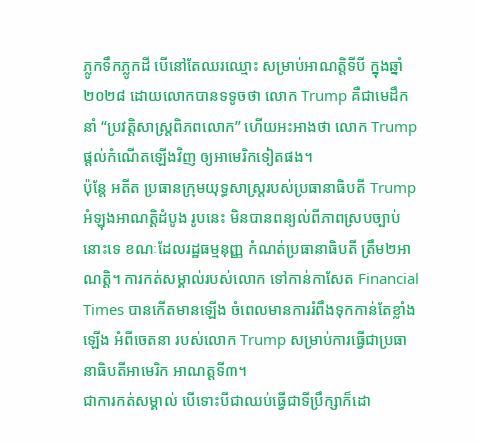ភ្លូកទឹកភ្លូកដី បើនៅតែឈរឈ្មោះ សម្រាប់អាណត្តិទីបី ក្នុងឆ្នាំ២០២៨ ដោយលោកបានទទូចថា លោក Trump គឺជាមេដឹកនាំ “ប្រវត្តិសាស្ត្រពិភពលោក” ហើយអះអាងថា លោក Trump ផ្តល់កំណើតឡើងវិញ ឲ្យអាមេរិកទៀតផង។
ប៉ុន្តែ អតីត ប្រធានក្រុមយុទ្ធសាស្រ្តរបស់ប្រធានាធិបតី Trump អំឡុងអាណត្តិដំបូង រូបនេះ មិនបានពន្យល់ពីភាពស្របច្បាប់នោះទេ ខណៈដែលរដ្ឋធម្មនុញ្ញ កំណត់ប្រធានាធិបតី ត្រឹម២អាណត្តិ។ ការកត់សម្គាល់របស់លោក ទៅកាន់កាសែត Financial Times បានកើតមានឡើង ចំពេលមានការរំពឹងទុកកាន់តែខ្លាំងឡើង អំពីចេតនា របស់លោក Trump សម្រាប់ការធ្វើជាប្រធានាធិបតីអាមេរិក អាណត្តទី៣។
ជាការកត់សម្គាល់ បើទោះបីជាឈប់ធ្វើជាទីប្រឹក្សាក៏ដោ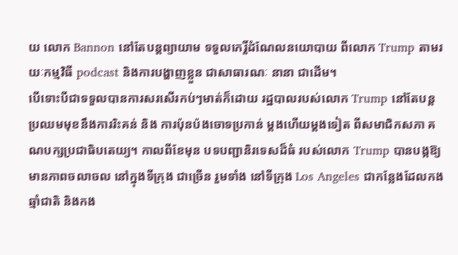យ លោក Bannon នៅតែបន្តព្យាយាម ទទួលកេរ្តិ៍ដំណែលនយោបាយ ពីលោក Trump តាមរយៈកម្មវិធី podcast និងការបង្ហាញខ្លួន ជាសាធារណៈ នានា ជាដើម។
បើទោះបីជាទទួលបានការសរសើរកប់ៗមាត់ក៏ដោយ រដ្ឋបាលរបស់លោក Trump នៅតែបន្តប្រឈមមុខនឹងការរិះគន់ និង ការប៉ុនប៉ងចោទប្រកាន់ ម្តងហើយម្តងទៀត ពីសមាជិកសភា គណបក្សប្រជាធិបតេយ្យ។ កាលពីខែមុន បទបញ្ជានិរទេសដ៏ធំ របស់លោក Trump បានបង្កឱ្យមានភាពចលាចល នៅក្នុងទីក្រុង ជាច្រើន រួមទាំង នៅទីក្រុង Los Angeles ជាកន្លែងដែលកងឆ្មាំជាតិ និងកង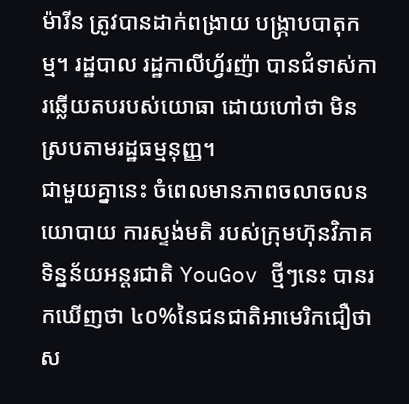ម៉ារីន ត្រូវបានដាក់ពង្រាយ បង្ក្រាបបាតុកម្ម។ រដ្ឋបាល រដ្ឋកាលីហ្វ័រញ៉ា បានជំទាស់ការឆ្លើយតបរបស់យោធា ដោយហៅថា មិនស្របតាមរដ្ឋធម្មនុញ្ញ។
ជាមួយគ្នានេះ ចំពេលមានភាពចលាចលនយោបាយ ការស្ទង់មតិ របស់ក្រុមហ៊ុនវិភាគទិន្នន័យអន្តរជាតិ YouGov ថ្មីៗនេះ បានរកឃើញថា ៤០%នៃជនជាតិអាមេរិកជឿថា ស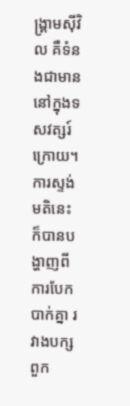ង្រ្គាមស៊ីវិល គឺទំនងជាមាន នៅក្នុងទសវត្សរ៍ក្រោយ។ ការស្ទង់មតិនេះ ក៏បានបង្ហាញពីការបែកបាក់គ្នា រវាងបក្សពួក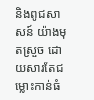និងពូជសាសន៍ យ៉ាងមុតស្រួច ដោយសារតែជម្លោះកាន់ធំ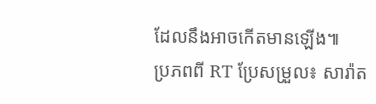ដែលនឹងអាចកើតមានឡើង៕
ប្រភពពី RT ប្រែសម្រួល៖ សារ៉ាត